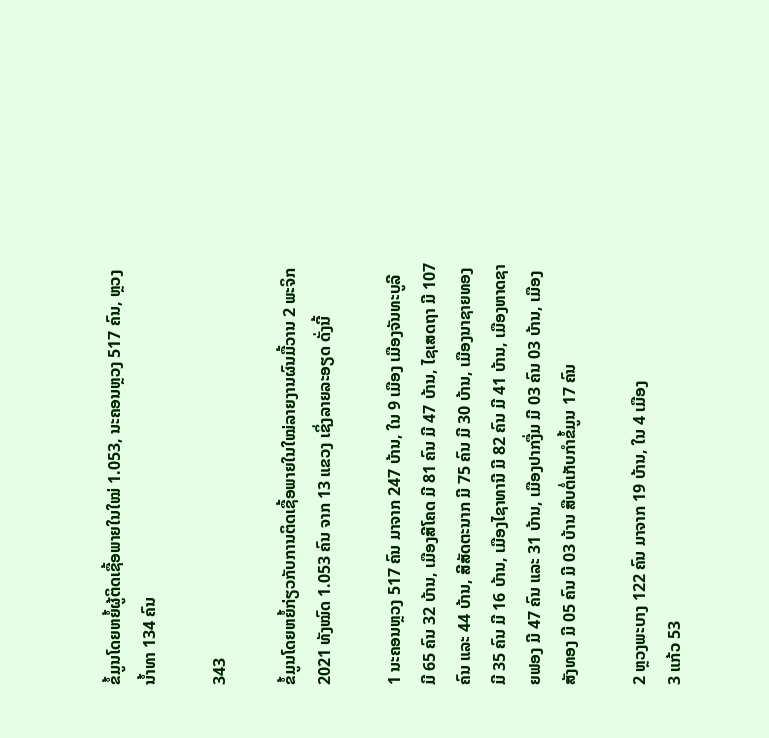ຂໍ້ມູນໂດຍຫຍໍ້ຜູ້ຕິດເຊື້ອພາຍໃນໃໝ່ 1.053, ນະຄອນຫຼວງ 517 ຄົນ, ຫຼວງນໍ້າທາ 134 ຄົນ

343

ຂໍ້ມູນໂດຍຫຍໍ້ກ່ຽວກັບການຕິດເຊື້ອພາຍໃນໃໝ່ລາຍງານຜົນມື້ວານ 2 ພະຈິກ 2021 ທັງໝົດ 1.053 ຄົນ ຈາກ 13 ແຂວງ ເຊິ່ງລາຍລະອຽດ ດັ່ງນີ້

1 ນະຄອນຫຼວງ 517 ຄົນ ມາຈາກ 247 ບ້ານ, ໃນ 9 ເມືອງ ເມືອງຈັນທະບູລີ ມີ 65 ຄົນ 32 ບ້ານ, ເມືອງສີໂຄດ ມີ 81 ຄົນ ມີ 47 ບ້ານ, ໄຊເສດຖາ ມີ 107 ຄົນ ແລະ 44 ບ້ານ, ສີສັດຕະນາກ ມີ 75 ຄົນ ມີ 30 ບ້ານ, ເມືອງນາຊາຍທອງ ມີ 35 ຄົນ ມີ 16 ບ້ານ, ເມືອງໄຊາທານີ ມີ 82 ຄົນ ມີ 41 ບ້ານ, ເມືອງຫາດຊາຍຟອງ ມີ 47 ຄົນ ແລະ 31 ບ້ານ, ເມືອງປາກງື່ມ ມີ 03 ຄົນ 03 ບ້ານ, ເມືອງສັງທອງ ມີ 05 ຄົນ ມີ 03 ບ້ານ ສືບຕໍ່ເກັບກໍາຂໍ້ມູນ 17 ຄົນ

2 ຫຼວງພະບາງ 122 ຄົນ ມາຈາກ 19 ບ້ານ, ໃນ 4 ເມືອງ
3 ແກ້ວ 53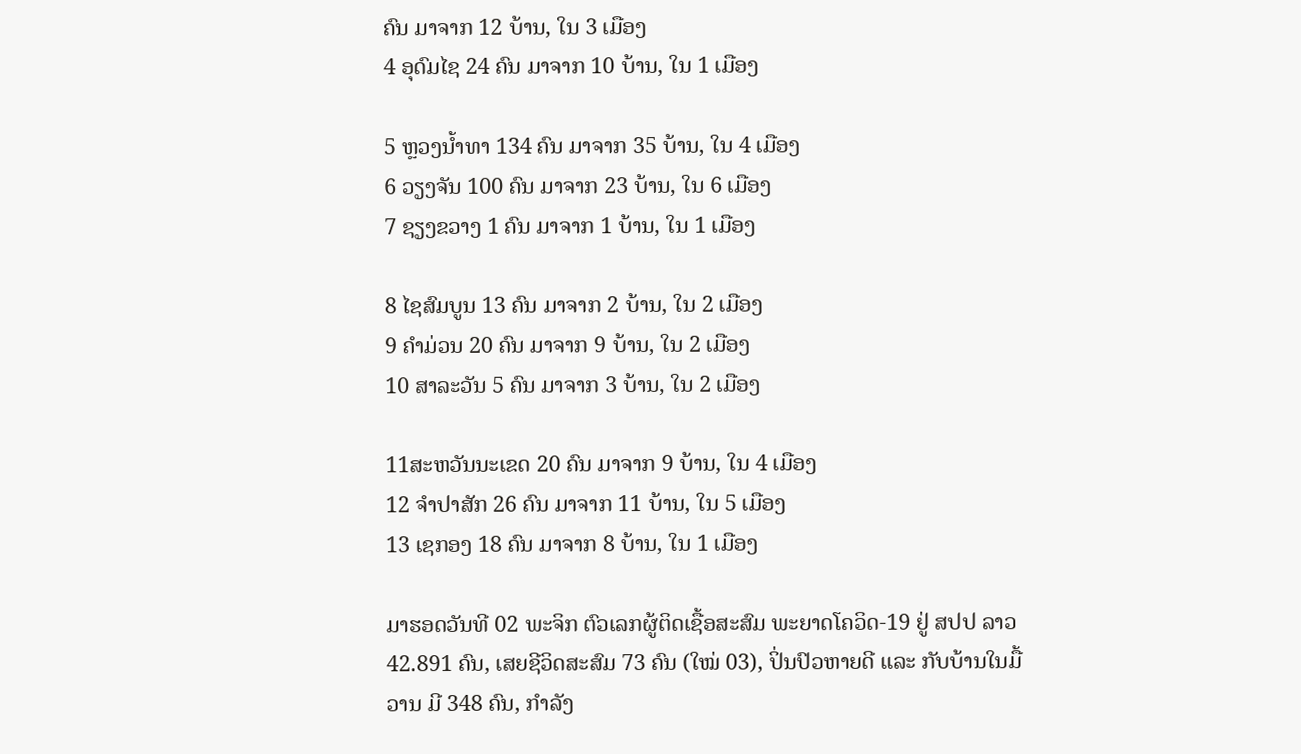ຄົນ ມາຈາກ 12 ບ້ານ, ໃນ 3 ເມືອງ
4 ອຸດົມໄຊ 24 ຄົນ ມາຈາກ 10 ບ້ານ, ໃນ 1 ເມືອງ

5 ຫຼວງນໍ້າທາ 134 ຄົນ ມາຈາກ 35 ບ້ານ, ໃນ 4 ເມືອງ
6 ວຽງຈັນ 100 ຄົນ ມາຈາກ 23 ບ້ານ, ໃນ 6 ເມືອງ
7 ຊຽງຂວາງ 1 ຄົນ ມາຈາກ 1 ບ້ານ, ໃນ 1 ເມືອງ

8 ໄຊສົມບູນ 13 ຄົນ ມາຈາກ 2 ບ້ານ, ໃນ 2 ເມືອງ
9 ຄໍາມ່ວນ 20 ຄົນ ມາຈາກ 9 ບ້ານ, ໃນ 2 ເມືອງ
10 ສາລະວັນ 5 ຄົນ ມາຈາກ 3 ບ້ານ, ໃນ 2 ເມືອງ

11ສະຫວັນນະເຂດ 20 ຄົນ ມາຈາກ 9 ບ້ານ, ໃນ 4 ເມືອງ
12 ຈໍາປາສັກ 26 ຄົນ ມາຈາກ 11 ບ້ານ, ໃນ 5 ເມືອງ
13 ເຊກອງ 18 ຄົນ ມາຈາກ 8 ບ້ານ, ໃນ 1 ເມືອງ

ມາຮອດວັນທີ 02 ພະຈິກ ຕົວເລກຜູ້ຕິດເຊື້ອສະສົມ ພະຍາດໂຄວິດ-19 ຢູ່ ສປປ ລາວ 42.891 ຄົນ, ເສຍຊີວິດສະສົມ 73 ຄົນ (ໃໝ່ 03), ປິ່ນປົວຫາຍດີ ແລະ ກັບບ້ານໃນມື້ວານ ມີ 348 ຄົນ, ກໍາລັງ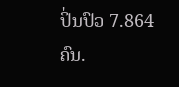ປິ່ນປົວ 7.864 ຄົນ.